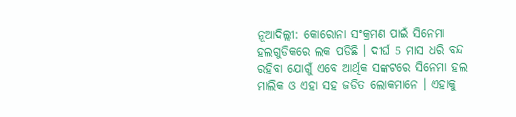ନୂଆଦିଲ୍ଲୀ: କୋରୋନା ସଂକ୍ରମଣ ପାଇଁ ସିନେମା ହଲଗୁଡିକରେ ଲକ ପଡିଛି । ଦୀର୍ଘ 5 ମାସ ଧରି ବନ୍ଦ ରହିବା ଯୋଗୁଁ ଏବେ ଆର୍ଥିକ ସଙ୍କଟରେ ସିନେମା ହଲ ମାଲିକ ଓ ଏହା ସହ ଜଡିତ ଲୋକମାନେ । ଏହାକୁ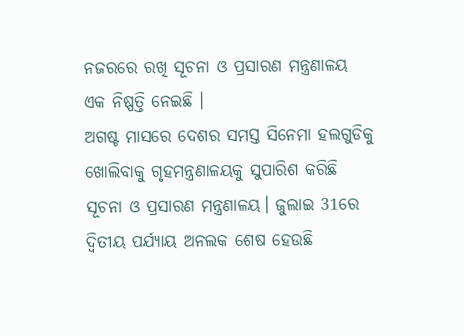ନଜରରେ ରଖି ସୂଚନା ଓ ପ୍ରସାରଣ ମନ୍ତ୍ରଣାଳୟ ଏକ ନିଷ୍ପତ୍ତି ନେଇଛି ।
ଅଗଷ୍ଟ ମାସରେ ଦେଶର ସମସ୍ତ ସିନେମା ହଲଗୁଡିକୁ ଖୋଲିବାକୁ ଗୃହମନ୍ତ୍ରଣାଳୟକୁ ସୁପାରିଶ କରିଛି ସୂଚନା ଓ ପ୍ରସାରଣ ମନ୍ତ୍ରଣାଳୟ। ଜୁଲାଇ 31ରେ ଦ୍ବିତୀୟ ପର୍ଯ୍ୟାୟ ଅନଲକ ଶେଷ ହେଉଛି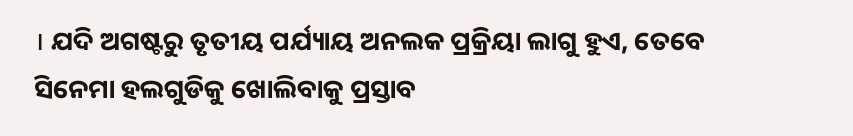। ଯଦି ଅଗଷ୍ଟରୁ ତୃତୀୟ ପର୍ଯ୍ୟାୟ ଅନଲକ ପ୍ରକ୍ରିୟା ଲାଗୁ ହୁଏ, ତେବେ ସିନେମା ହଲଗୁଡିକୁ ଖୋଲିବାକୁ ପ୍ରସ୍ତାବ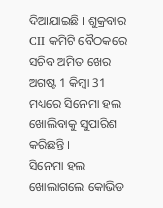ଦିଆଯାଇଛି । ଶୁକ୍ରବାର CII କମିଟି ବୈଠକରେ ସଚିବ ଅମିତ ଖେର ଅଗଷ୍ଟ 1 କିମ୍ବା 31 ମଧ୍ୟରେ ସିନେମା ହଲ ଖୋଲିବାକୁ ସୁପାରିଶ କରିଛନ୍ତି ।
ସିନେମା ହଲ ଖୋଲାଗଲେ କୋଭିଡ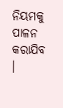ନିୟମକୁ ପାଳନ କରାଯିବ ।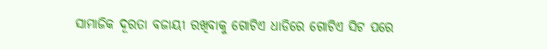ସାମାଜିକ ଦୂରତା ବଜାୟୀ ରଖିବାକୁ ଗୋଟିଏ ଧାଡିରେ ଗୋଟିଏ ସିଟ ପରେ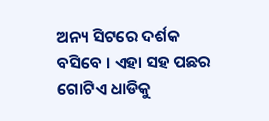ଅନ୍ୟ ସିଟରେ ଦର୍ଶକ ବସିବେ । ଏହା ସହ ପଛର ଗୋଟିଏ ଧାଡିକୁ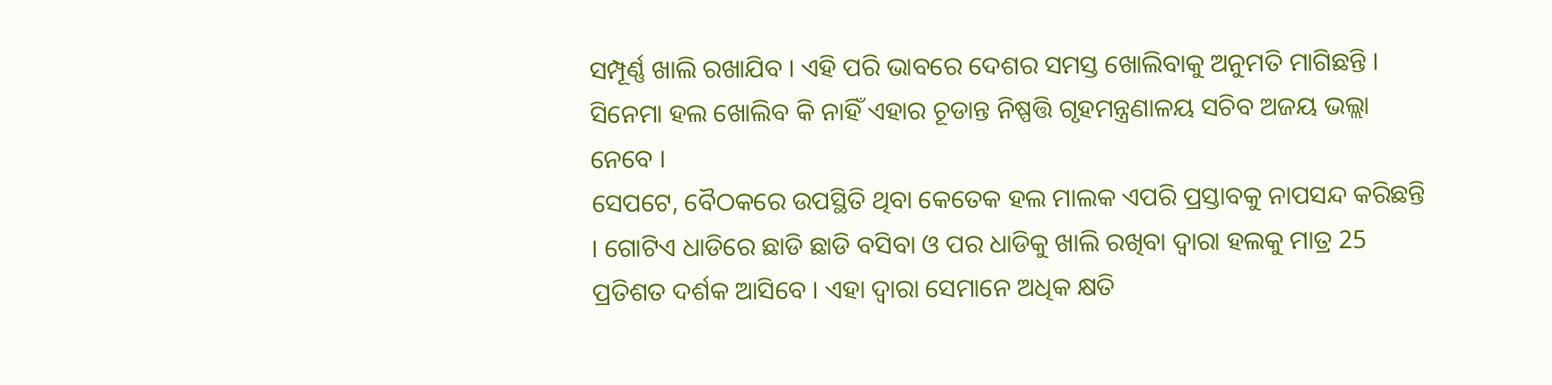ସମ୍ପୂର୍ଣ୍ଣ ଖାଲି ରଖାଯିବ । ଏହି ପରି ଭାବରେ ଦେଶର ସମସ୍ତ ଖୋଲିବାକୁ ଅନୁମତି ମାଗିଛନ୍ତି । ସିନେମା ହଲ ଖୋଲିବ କି ନାହିଁ ଏହାର ଚୂଡାନ୍ତ ନିଷ୍ପତ୍ତି ଗୃହମନ୍ତ୍ରଣାଳୟ ସଚିବ ଅଜୟ ଭଲ୍ଲା ନେବେ ।
ସେପଟେ, ବୈଠକରେ ଉପସ୍ଥିତି ଥିବା କେତେକ ହଲ ମାଲକ ଏପରି ପ୍ରସ୍ତାବକୁ ନାପସନ୍ଦ କରିଛନ୍ତି । ଗୋଟିଏ ଧାଡିରେ ଛାଡି ଛାଡି ବସିବା ଓ ପର ଧାଡିକୁ ଖାଲି ରଖିବା ଦ୍ବାରା ହଲକୁ ମାତ୍ର 25 ପ୍ରତିଶତ ଦର୍ଶକ ଆସିବେ । ଏହା ଦ୍ବାରା ସେମାନେ ଅଧିକ କ୍ଷତି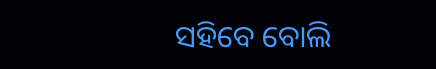ସହିବେ ବୋଲି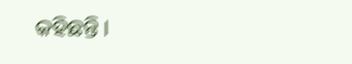କହିଛନ୍ତି ।